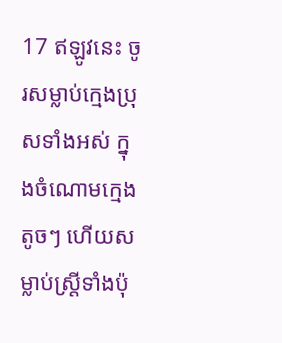17 ឥឡូវនេះ ចូរសម្លាប់ក្មេងប្រុសទាំងអស់ ក្នុងចំណោមក្មេងតូចៗ ហើយសម្លាប់ស្ត្រីទាំងប៉ុ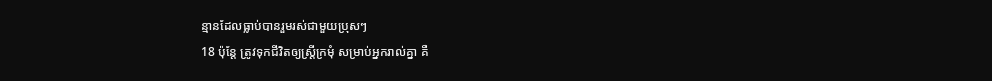ន្មានដែលធ្លាប់បានរួមរស់ជាមួយប្រុសៗ
18 ប៉ុន្តែ ត្រូវទុកជីវិតឲ្យស្ត្រីក្រមុំ សម្រាប់អ្នករាល់គ្នា គឺ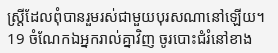ស្ត្រីដែលពុំបានរួមរស់ជាមួយបុរសណានៅឡើយ។
19 ចំណែកឯអ្នករាល់គ្នាវិញ ចូរបោះជំរំនៅខាង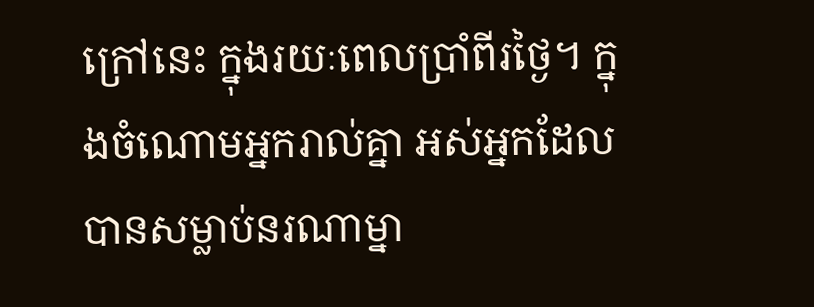ក្រៅនេះ ក្នុងរយៈពេលប្រាំពីរថ្ងៃ។ ក្នុងចំណោមអ្នករាល់គ្នា អស់អ្នកដែលបានសម្លាប់នរណាម្នា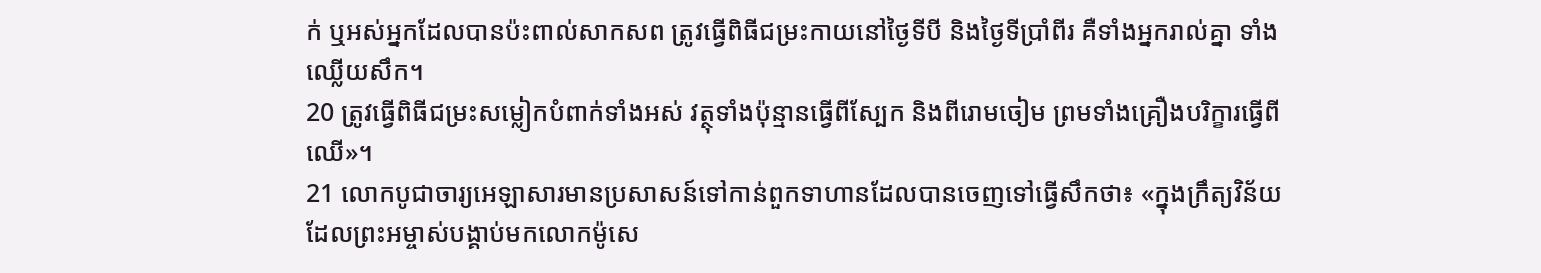ក់ ឬអស់អ្នកដែលបានប៉ះពាល់សាកសព ត្រូវធ្វើពិធីជម្រះកាយនៅថ្ងៃទីបី និងថ្ងៃទីប្រាំពីរ គឺទាំងអ្នករាល់គ្នា ទាំងឈ្លើយសឹក។
20 ត្រូវធ្វើពិធីជម្រះសម្លៀកបំពាក់ទាំងអស់ វត្ថុទាំងប៉ុន្មានធ្វើពីស្បែក និងពីរោមចៀម ព្រមទាំងគ្រឿងបរិក្ខារធ្វើពីឈើ»។
21 លោកបូជាចារ្យអេឡាសារមានប្រសាសន៍ទៅកាន់ពួកទាហានដែលបានចេញទៅធ្វើសឹកថា៖ «ក្នុងក្រឹត្យវិន័យដែលព្រះអម្ចាស់បង្គាប់មកលោកម៉ូសេ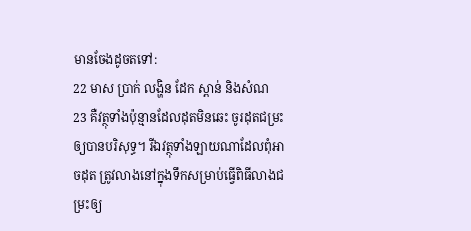មានចែងដូចតទៅ:
22 មាស ប្រាក់ លង្ហិន ដែក ស្ពាន់ និងសំណ
23 គឺវត្ថុទាំងប៉ុន្មានដែលដុតមិនឆេះ ចូរដុតជម្រះឲ្យបានបរិសុទ្ធ។ រីឯវត្ថុទាំងឡាយណាដែលពុំអាចដុត ត្រូវលាងនៅក្នុងទឹកសម្រាប់ធ្វើពិធីលាងជម្រះឲ្យ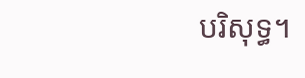បរិសុទ្ធ។